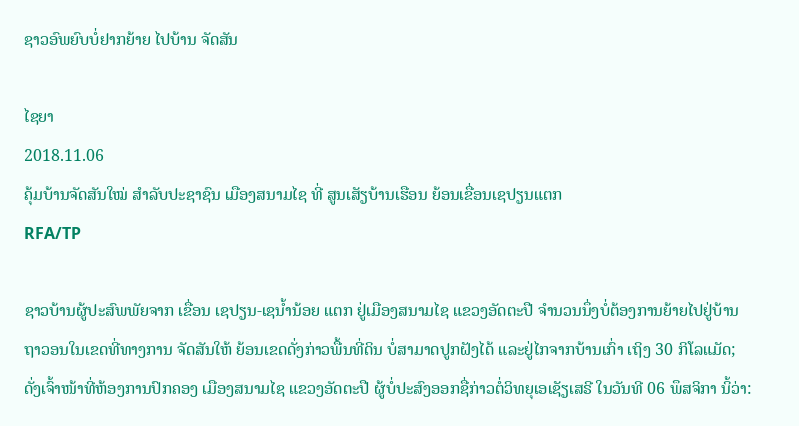ຊາວອົພຍົບບໍ່ຢາກຍ້າຍ ໄປບ້ານ ຈັດສັນ

ໄຊຍາ
2018.11.06
ຄຸ້ມບ້ານຈັດສັນໃໝ່ ສໍາລັບປະຊາຊົນ ເມືອງສນາມໄຊ ທີ່ ສູນເສັຽບ້ານເຮືອນ ຍ້ອນເຂື່ອນເຊປຽນແຕກ
RFA/TP

ຊາວບ້ານຜູ້ປະສົພພັຍຈາກ ເຂື່ອນ ເຊປຽນ-ເຊນໍ້ານ້ອຍ ແຕກ ຢູ່ເມືອງສນາມໄຊ ແຂວງອັດຕະປື ຈຳນວນນຶ່ງບໍ່ຕ້ອງການຍ້າຍໄປຢູ່ບ້ານ ຖາວອນໃນເຂດທີ່ທາງການ ຈັດສັນໃຫ້ ຍ້ອນເຂດດັ່ງກ່າວພື້ນທີ່ດິນ ບໍ່ສາມາດປູກຝັງໄດ້ ແລະຢູ່ໄກຈາກບ້ານເກົ່າ ເຖິງ 30 ກິໂລແມັດ; ດັ່ງເຈົ້າໜ້າທີ່ຫ້ອງການປົກຄອງ ເມືອງສນາມໄຊ ແຂວງອັດຕະປື ຜູ້ບໍ່ປະສົງອອກຊື່ກ່າວຕໍ່ວິທຍຸເອເຊັຽເສຣີ ໃນວັນທີ 06 ພຶສຈິກາ ນິ້ວ່າ: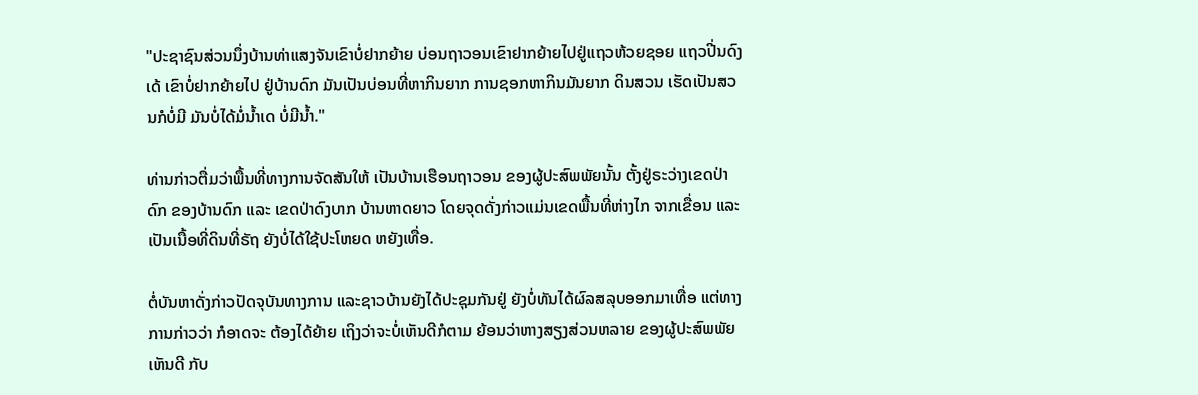"ປະຊາຊົນສ່ວນນຶ່ງບ້ານທ່າແສງຈັນເຂົາບໍ່ຢາກຍ້າຍ ບ່ອນຖາວອນເຂົາຢາກຍ້າຍໄປຢູ່ແຖວຫ້ວຍຊອຍ ແຖວປີ່ນດົງເດ້ ເຂົາບໍ່ຢາກຍ້າຍໄປ ຢູ່ບ້ານດົກ ມັນເປັນບ່ອນທີ່ຫາກິນຍາກ ການຊອກຫາກິນມັນຍາກ ດິນສວນ ເຮັດເປັນສວນກໍບໍ່ມີ ມັນບໍ່ໄດ້ມໍ່ນໍ້າເດ ບໍ່ມີນໍ້າ."

ທ່ານກ່າວຕື່ມວ່າພື້ນທີ່ທາງການຈັດສັນໃຫ້ ເປັນບ້ານເຮືອນຖາວອນ ຂອງຜູ້ປະສົພພັຍນັ້ນ ຕັ້ງຢູ່ຣະວ່າງເຂດປ່າດົກ ຂອງບ້ານດົກ ແລະ ເຂດປ່າດົງບາກ ບ້ານຫາດຍາວ ໂດຍຈຸດດັ່ງກ່າວແມ່ນເຂດພື້ນທີ່ຫ່າງໄກ ຈາກເຂື່ອນ ແລະ ເປັນເນື້ອທີ່ດິນທີ່ຣັຖ ຍັງບໍ່ໄດ້ໃຊ້ປະໂຫຍດ ຫຍັງເທື່ອ.

ຕໍ່ບັນຫາດັ່ງກ່າວປັດຈຸບັນທາງການ ແລະຊາວບ້ານຍັງໄດ້ປະຊຸມກັນຢູ່ ຍັງບໍ່ທັນໄດ້ຜົລສລຸບອອກມາເທື່ອ ແຕ່ທາງການກ່າວວ່າ ກໍອາດຈະ ຕ້ອງໄດ້ຍ້າຍ ເຖິງວ່າຈະບໍ່ເຫັນດີກໍຕາມ ຍ້ອນວ່າຫາງສຽງສ່ວນຫລາຍ ຂອງຜູ້ປະສົພພັຍເຫັນດີ ກັບ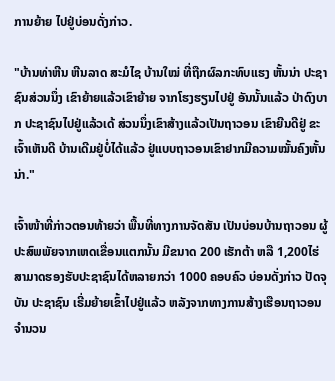ການຍ້າຍ ໄປຢູ່ບ່ອນດັ່ງກ່າວ.

"ບ້ານທ່າຫີນ ຫີນລາດ ສະມໍໄຊ ບ້ານໃໝ່ ທີ່ຖືກຜົລກະທົບແຮງ ຫັ້ນນ່າ ປະຊາຊົນສ່ວນນຶ່ງ ເຂົາຍ້າຍແລ້ວເຂົາຍ້າຍ ຈາກໂຮງຮຽນໄປຢູ່ ອັນນັ້ນແລ້ວ ປ່າດົງບາກ ປະຊາຊົນໄປຢູ່ແລ້ວເດ້ ສ່ວນນຶ່ງເຂົາສ້າງແລ້ວເປັນຖາວອນ ເຂົາຍີນດີຢູ່ ຂະເຈົ້າເຫັນດີ ບ້ານເດີມຢູ່ບໍ່ໄດ້ແລ້ວ ຢູ່ແບບຖາວອນເຂົາຢາກມີຄວາມໝັ້ນຄົງຫັ້ນນ່າ."

ເຈົ້າໜ້າທີ່ກ່າວຕອນທ້າຍວ່າ ພື້ນທີ່ທາງການຈັດສັນ ເປັນບ່ອນບ້ານຖາວອນ ຜູ້ປະສົພພັຍຈາກເຫດເຂື່ອນແຕກນັ້ນ ມີຂນາດ 200 ເຮັກຕ້າ ຫລື 1,200ໄຮ່ ສາມາດຮອງຮັບປະຊາຊົນໄດ້ຫລາຍກວ່າ 1000 ຄອບຄົວ ບ່ອນດັ່ງກ່າວ ປັດຈຸບັນ ປະຊາຊົນ ເຣີ່ມຍ້າຍເຂົ້າໄປຢູ່ແລ້ວ ຫລັງຈາກທາງການສ້າງເຮືອນຖາວອນ ຈຳນວນ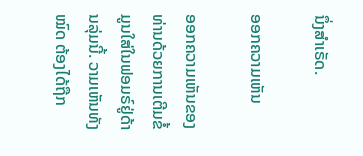ນຶ່ງສຳເຣັດ.

ອອກຄວາມເຫັນ

ອອກຄວາມເຫັນຂອງທ່ານດ້ວຍການເຕີມຂໍ້ມູນໃສ່ໃນຟອມຣ໌ຢູ່ດ້ານລຸ່ມນີ້. ວາມເຫັນທັງໝົດ ຕ້ອງໄດ້ຖືກ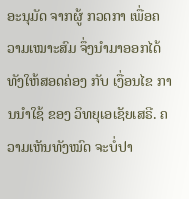ອະນຸມັດ ຈາກຜູ້ ກວດກາ ເພື່ອຄວາມເໝາະສົມ ຈຶ່ງນໍາມາອອກໄດ້ ທັງໃຫ້ສອດຄ່ອງ ກັບ ເງື່ອນໄຂ ການນຳໃຊ້ ຂອງ ວິທຍຸເອເຊັຍເສຣີ. ຄວາມເຫັນທັງໝົດ ຈະບໍ່ປາ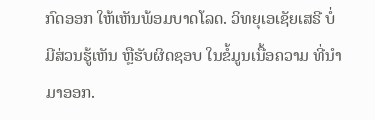ກົດອອກ ໃຫ້ເຫັນພ້ອມບາດໂລດ. ວິທຍຸເອເຊັຍເສຣີ ບໍ່ມີສ່ວນຮູ້ເຫັນ ຫຼືຮັບຜິດຊອບ ໃນຂໍ້ມູນເນື້ອຄວາມ ທີ່ນໍາມາອອກ.